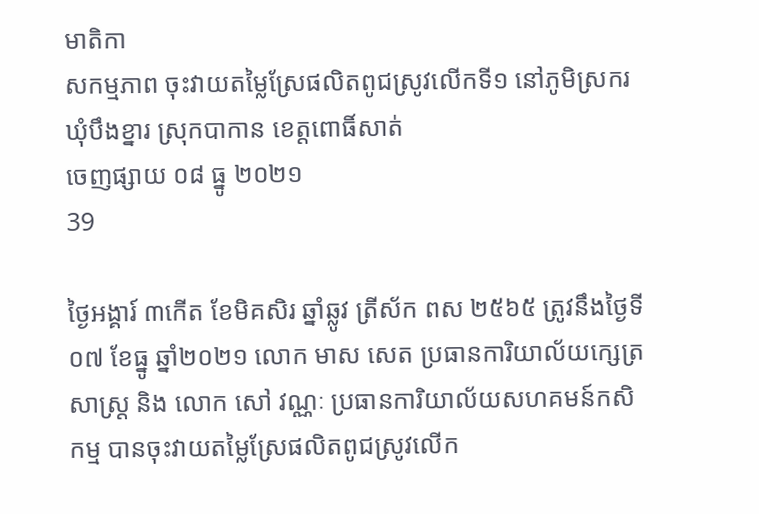មាតិកា
សកម្មភាព ចុះវាយតម្លៃស្រែផលិតពូជស្រូវលើកទី១ នៅភូមិស្រករ ឃុំបឹងខ្នារ ស្រុកបាកាន ខេត្តពោធិ៍សាត់
ចេញផ្សាយ ០៨ ធ្នូ ២០២១
39

ថ្ងៃអង្គារ៍ ៣កើត ខែមិគសិរ ឆ្នាំឆ្លូវ ត្រីស័ក ពស ២៥៦៥ ត្រូវនឹងថ្ងៃទី០៧ ខែធ្នូ ឆ្នាំ២០២១ លោក មាស សេត ប្រធានការិយាល័យក្សេត្រសាស្រ្ត និង លោក សៅ វណ្ណៈ ប្រធានការិយាល័យសហគមន៍កសិកម្ម បានចុះវាយតម្លៃស្រែផលិតពូជស្រូវលើក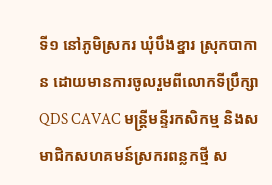ទី១ នៅភូមិស្រករ ឃុំបឹងខ្នារ ស្រុកបាកាន ដោយមានការចូលរួមពីលោកទីប្រឹក្សាQDS CAVAC មន្ត្រីមន្ទីរកសិកម្ម និងសមាជិកសហគមន៍ស្រករពន្លកថ្មី ស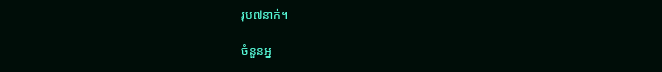រុប៧នាក់។

ចំនួនអ្ន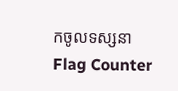កចូលទស្សនា
Flag Counter